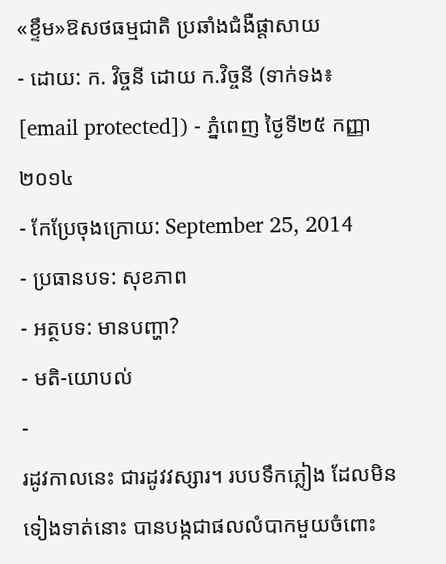«ខ្ទឹម»ឱសថធម្មជាតិ ប្រឆាំងជំងឺផ្តាសាយ
- ដោយ: ក. វិច្ចនី ដោយ ក.វិច្ចនី (ទាក់ទង៖ [email protected]) - ភ្នំពេញ ថ្ងៃទី២៥ កញ្ញា ២០១៤
- កែប្រែចុងក្រោយ: September 25, 2014
- ប្រធានបទ: សុខភាព
- អត្ថបទ: មានបញ្ហា?
- មតិ-យោបល់
-
រដូវកាលនេះ ជារដូវវស្សារ។ របបទឹកភ្លៀង ដែលមិនទៀងទាត់នោះ បានបង្កជាផលលំបាកមួយចំពោះ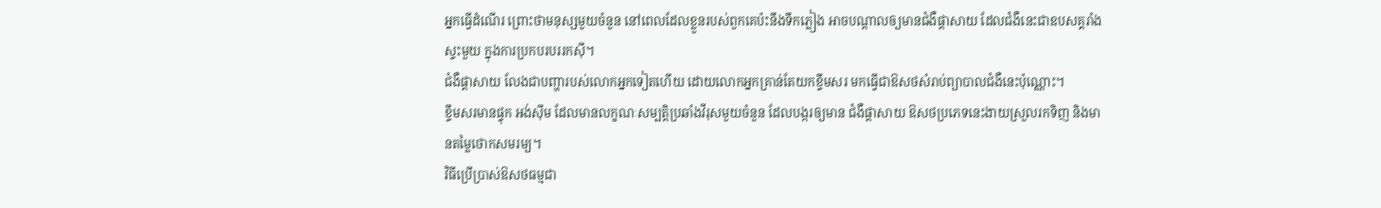អ្នកធ្វើដំណើរ ព្រោះថាមនុស្សមួយចំនួន នៅពេលដែលខ្លួនរបស់ពួកគេប៉ះនឹងទឹកភ្លៀង អាចបណ្តាលឲ្យមានជំងឺផ្តាសាយ ដែលជំងឺនេះជាឧបសគ្គរាំងស្ទះមួយ ក្នុងការប្រកបរបររកស៊ី។
ជំងឺផ្តាសាយ លែងជាបញ្ហារបស់លោកអ្នកទៀតហើយ ដោយលោកអ្នកគ្រាន់តែយកខ្ទឹមសរ មកធ្វើជាឱសថសំរាប់ព្យាបាលជំងឺនេះប៉ុណ្ណោះ។
ខ្ទឹមសរមានផ្ទុក អង់ស៊ីម ដែលមានលក្ខណៈសម្បត្តិប្រឆាំងវីរុសមួយចំនួន ដែលបង្ករឲ្យមាន ជំងឺផ្តាសាយ ឱសថប្រភេទនេះងាយស្រួលរកទិញ និងមានតម្លៃថោកសមរម្យ។
វិធីប្រើប្រាស់ឱសថធម្មជា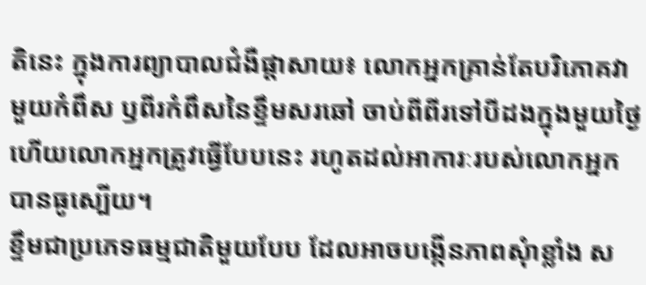តិនេះ ក្នុងការព្យាបាលជំងឺផ្តាសាយ៖ លោកអ្នកគ្រាន់តែបរិភោគវាមួយកំពឹស ឫពីរកំពឹសនៃខ្ទឹមសរឆៅ ចាប់ពីពីរទៅបីដងក្នុងមួយថ្ងៃ ហើយលោកអ្នកត្រូវធ្វើបែបនេះ រហូតដល់អាការៈរបស់លោកអ្នកបានធូស្បើយ។
ខ្ទឹមជាប្រភេទធម្មជាតិមួយបែប ដែលអាចបង្កើនភាពសុំាខ្លាំង ស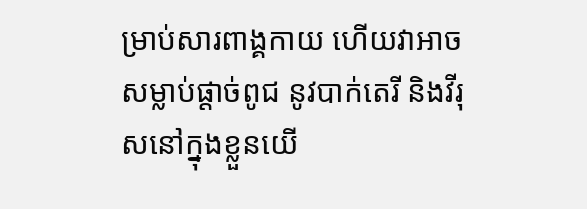ម្រាប់សារពាង្គកាយ ហើយវាអាចសម្លាប់ផ្តាច់ពូជ នូវបាក់តេរី និងវីរុសនៅក្នុងខ្លួនយើ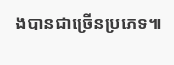ងបានជាច្រើនប្រភេទ៕